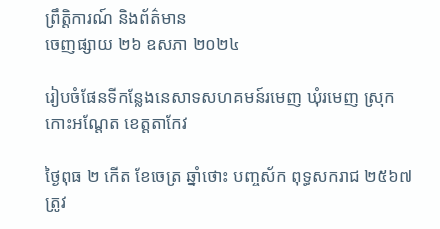ព្រឹត្តិការណ៍ និងព័ត៌មាន
ចេញផ្សាយ ២៦ ឧសភា ២០២៤

រៀបចំផែនទីកន្លែងនេសាទសហគមន៍រមេញ ឃុំរមេញ ស្រុកកោះអណ្តែត ខេត្តតាកែវ

ថ្ងៃពុធ ២ កើត ខែចេត្រ ឆ្នាំថោះ បញ្ចស័ក ពុទ្ធសករាជ ២៥៦៧ ត្រូវ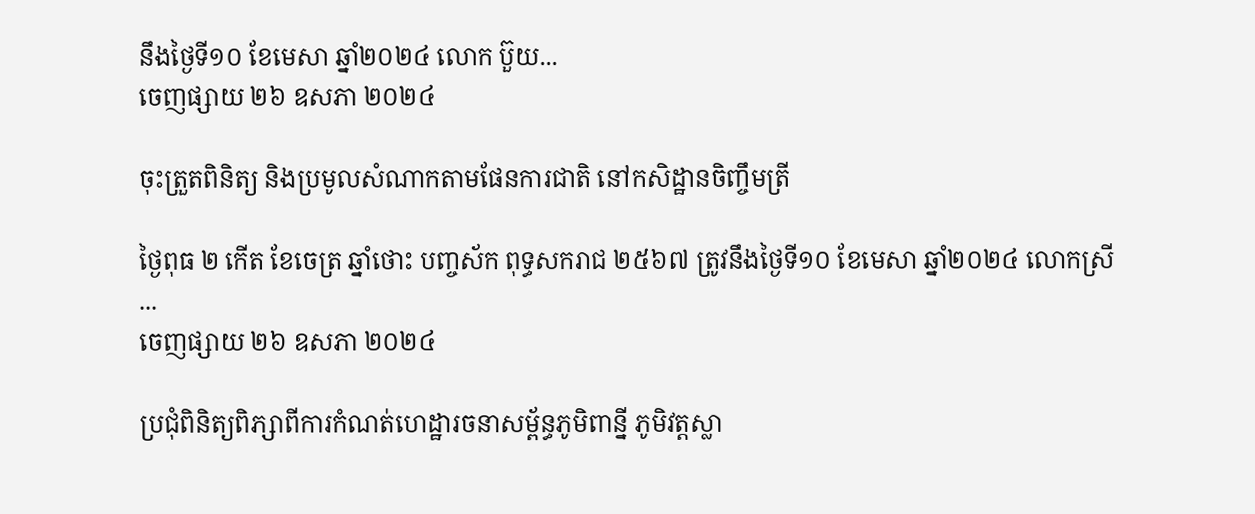នឹងថ្ងៃទី១០ ខែមេសា ឆ្នាំ២០២៤ លោក ប៊ួយ...
ចេញផ្សាយ ២៦ ឧសភា ២០២៤

ចុះត្រួតពិនិត្យ និងប្រមូលសំណាកតាមផែនការជាតិ នៅកសិដ្ឋានចិញ្ចឹមត្រី

ថ្ងៃពុធ ២ កើត ខែចេត្រ ឆ្នាំថោះ បញ្ចស័ក ពុទ្ធសករាជ ២៥៦៧ ត្រូវនឹងថ្ងៃទី១០ ខែមេសា ឆ្នាំ២០២៤ លោកស្រី ...
ចេញផ្សាយ ២៦ ឧសភា ២០២៤

ប្រជុំពិនិត្យពិភ្សាពីការកំណត់ហេដ្ឋារចនាសម្ព័ន្ធភូមិពាន្នី ភូមិវត្តស្លា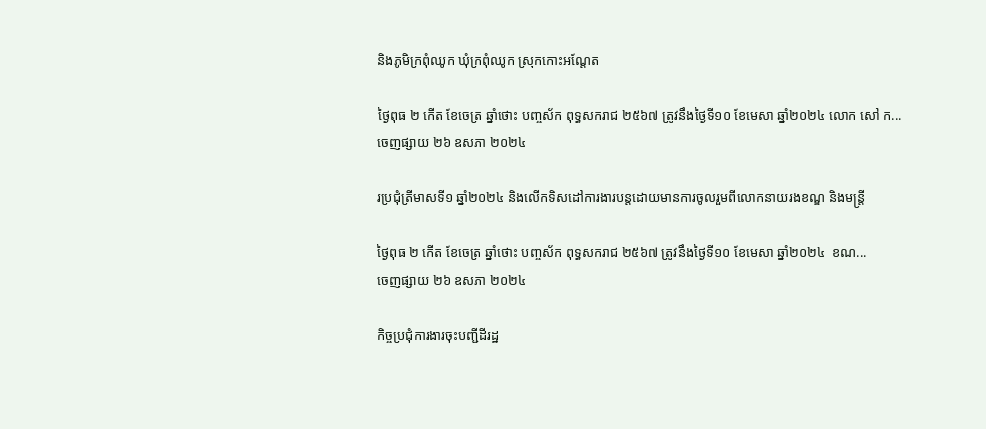និងភូមិក្រពុំឈូក ឃុំក្រពុំឈូក ស្រុកកោះអណ្តែត

ថ្ងៃពុធ ២ កើត ខែចេត្រ ឆ្នាំថោះ បញ្ចស័ក ពុទ្ធសករាជ ២៥៦៧ ត្រូវនឹងថ្ងៃទី១០ ខែមេសា ឆ្នាំ២០២៤ លោក សៅ ក...
ចេញផ្សាយ ២៦ ឧសភា ២០២៤

រប្រជុំត្រីមាសទី១ ឆ្នាំ២០២៤ និងលើកទិសដៅការងារបន្តដោយមានការចូលរួមពីលោកនាយរងខណ្ឌ និងមន្ត្រី

ថ្ងៃពុធ ២ កើត ខែចេត្រ ឆ្នាំថោះ បញ្ចស័ក ពុទ្ធសករាជ ២៥៦៧ ត្រូវនឹងថ្ងៃទី១០ ខែមេសា ឆ្នាំ២០២៤  ខណ...
ចេញផ្សាយ ២៦ ឧសភា ២០២៤

កិច្ចប្រជុំការងារចុះបញ្ជីដីរដ្ឋ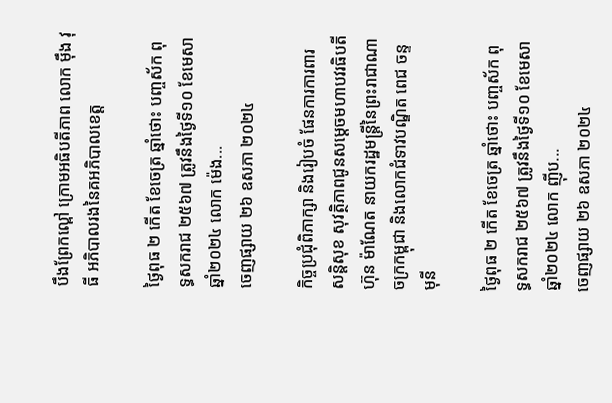បឹងព្រែកល្ពៅ ក្រោមអធិបតីភាព លោក ម៉ឹង វុធី អភិបាលរងនៃគអភិបាលខេត្ត

ថ្ងៃពុធ ២ កើត ខែចេត្រ ឆ្នាំថោះ បញ្ចស័ក ពុទ្ធសករាជ ២៥៦៧ ត្រូវនឹងថ្ងៃទី១០ ខែមេសា ឆ្នាំ២០២៤ លោក ម៉េង...
ចេញផ្សាយ ២៦ ឧសភា ២០២៤

កិច្ចប្រជុំពិភាក្សា និងរៀបចំ ផែនការការពារសន្តិសុខ សុវត្ថិភាពជូនសម្តេចមហាបវរធិបតី ហ៊ុន ម៉ាណែត នាយករដ្ឋមន្រ្តីនៃព្រះរាជាណាចក្រកម្ពុជា និងលោកជំទាវបណ្ឌិត ពេជ ចន្ទមុនី

ថ្ងៃពុធ ២ កើត ខែចេត្រ ឆ្នាំថោះ បញ្ចស័ក ពុទ្ធសករាជ ២៥៦៧ ត្រូវនឹងថ្ងៃទី១០ ខែមេសា ឆ្នាំ២០២៤ លោក ញ៉ីប...
ចេញផ្សាយ ២៦ ឧសភា ២០២៤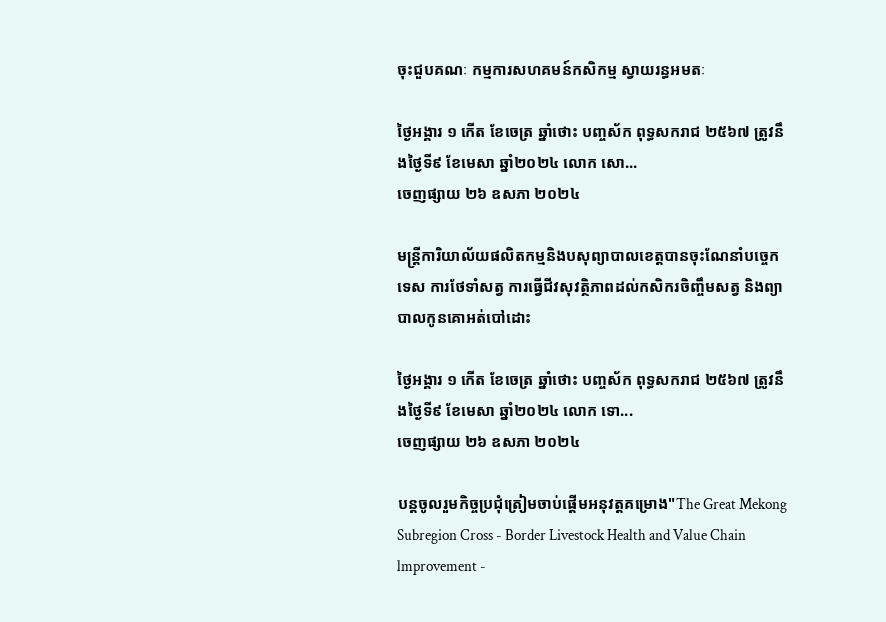ចុះជួបគណៈ កម្មការសហគមន៍កសិកម្ម ស្វាយរន្ធអមតៈ

ថ្ងៃអង្គារ ១ កើត ខែចេត្រ ឆ្នាំថោះ បញ្ចស័ក ពុទ្ធសករាជ ២៥៦៧ ត្រូវនឹងថ្ងៃទី៩ ខែមេសា ឆ្នាំ២០២៤ លោក សោ...
ចេញផ្សាយ ២៦ ឧសភា ២០២៤

មន្រ្តីការិយាល័យផលិតកម្មនិងបសុព្យាបាលខេត្តបានចុះណែនាំបច្ចេកទេស ការថែទាំសត្វ ការធ្វេីជីវសុវត្ថិភាពដល់កសិករចិញ្ចឹមសត្វ និងព្យាបាលកូនគោអត់បៅដោះ

ថ្ងៃអង្គារ ១ កើត ខែចេត្រ ឆ្នាំថោះ បញ្ចស័ក ពុទ្ធសករាជ ២៥៦៧ ត្រូវនឹងថ្ងៃទី៩ ខែមេសា ឆ្នាំ២០២៤ លោក ទោ...
ចេញផ្សាយ ២៦ ឧសភា ២០២៤

បន្តចូលរួមកិច្ចប្រជុំត្រៀមចាប់ផ្ដេីមអនុវត្តគម្រោង"The Great Mekong Subregion Cross - Border Livestock Health and Value Chain lmprovement -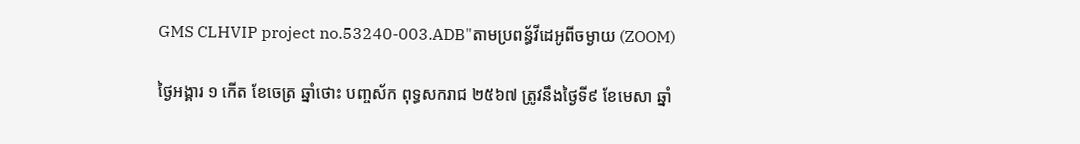GMS CLHVIP project no.53240-003.ADB"តាមប្រពន្ធ័វីដេអូពីចម្ងាយ (ZOOM)

ថ្ងៃអង្គារ ១ កើត ខែចេត្រ ឆ្នាំថោះ បញ្ចស័ក ពុទ្ធសករាជ ២៥៦៧ ត្រូវនឹងថ្ងៃទី៩ ខែមេសា ឆ្នាំ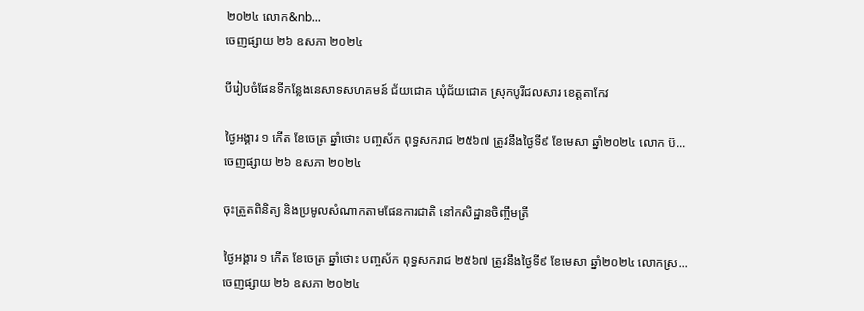២០២៤ លោក&nb...
ចេញផ្សាយ ២៦ ឧសភា ២០២៤

បីរៀបចំផែនទីកន្លែងនេសាទសហគមន៍ ជ័យជោគ ឃុំជ័យជោគ ស្រុកបូរីជលសារ ខេត្តតាកែវ

ថ្ងៃអង្គារ ១ កើត ខែចេត្រ ឆ្នាំថោះ បញ្ចស័ក ពុទ្ធសករាជ ២៥៦៧ ត្រូវនឹងថ្ងៃទី៩ ខែមេសា ឆ្នាំ២០២៤ លោក ប៊...
ចេញផ្សាយ ២៦ ឧសភា ២០២៤

ចុះត្រួតពិនិត្យ និងប្រមូលសំណាកតាមផែនការជាតិ នៅកសិដ្ឋានចិញ្ចឹមត្រី

ថ្ងៃអង្គារ ១ កើត ខែចេត្រ ឆ្នាំថោះ បញ្ចស័ក ពុទ្ធសករាជ ២៥៦៧ ត្រូវនឹងថ្ងៃទី៩ ខែមេសា ឆ្នាំ២០២៤ លោកស្រ...
ចេញផ្សាយ ២៦ ឧសភា ២០២៤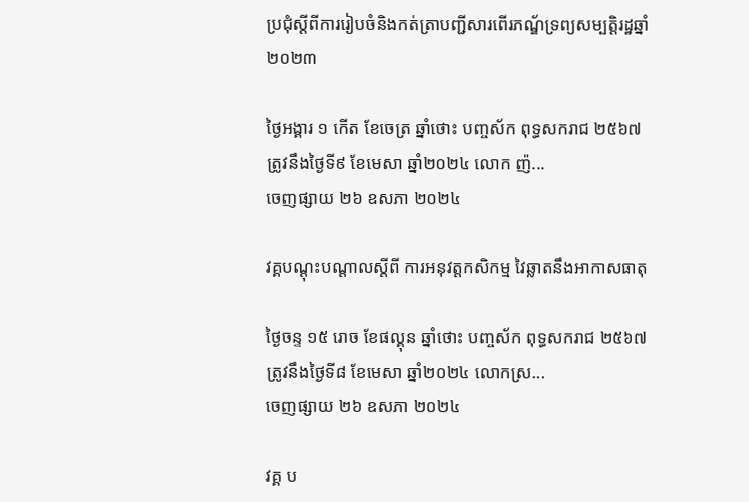ប្រជុំស្តីពីការរៀបចំនិងកត់ត្រាបញ្ជីសារពើរភណ្ឌ័ទ្រព្យសម្បត្តិរដ្ឋឆ្នាំ ២០២៣

ថ្ងៃអង្គារ ១ កើត ខែចេត្រ ឆ្នាំថោះ បញ្ចស័ក ពុទ្ធសករាជ ២៥៦៧ ត្រូវនឹងថ្ងៃទី៩ ខែមេសា ឆ្នាំ២០២៤ លោក ញ៉...
ចេញផ្សាយ ២៦ ឧសភា ២០២៤

វគ្គបណ្ដុះបណ្ដាលស្តីពី ការអនុវត្តកសិកម្ម វៃឆ្លាតនឹងអាកាសធាតុ

ថ្ងៃចន្ទ ១៥ រោច ខែផល្គុន ឆ្នាំថោះ បញ្ចស័ក ពុទ្ធសករាជ ២៥៦៧ ត្រូវនឹងថ្ងៃទី៨ ខែមេសា ឆ្នាំ២០២៤ លោកស្រ...
ចេញផ្សាយ ២៦ ឧសភា ២០២៤

វគ្គ ប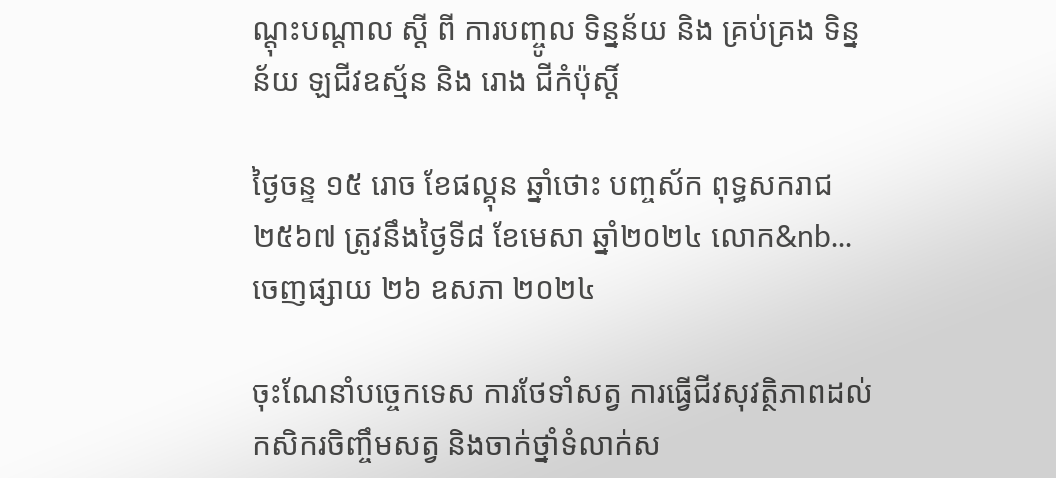ណ្ដុះបណ្ដាល ស្ដី ពី ការបញ្ចូល ទិន្នន័យ និង គ្រប់គ្រង ទិន្នន័យ ឡជីវឧស្ម័ន និង រោង ជីកំប៉ុស្ដិ៍

ថ្ងៃចន្ទ ១៥ រោច ខែផល្គុន ឆ្នាំថោះ បញ្ចស័ក ពុទ្ធសករាជ ២៥៦៧ ត្រូវនឹងថ្ងៃទី៨ ខែមេសា ឆ្នាំ២០២៤ លោក&nb...
ចេញផ្សាយ ២៦ ឧសភា ២០២៤

ចុះណែនាំបច្ចេកទេស ការថែទាំសត្វ ការធ្វេីជីវសុវត្ថិភាពដល់កសិករចិញ្ចឹមសត្វ និងចាក់ថ្នាំទំលាក់ស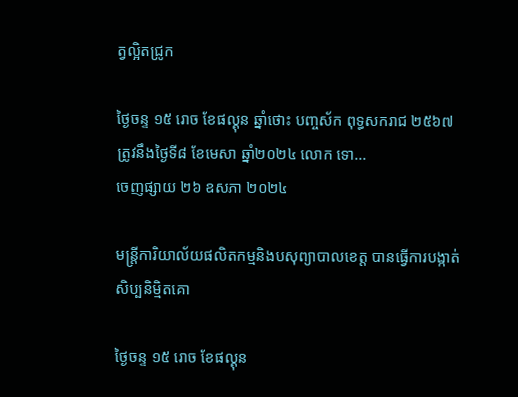ត្វល្អិតជ្រូក

ថ្ងៃចន្ទ ១៥ រោច ខែផល្គុន ឆ្នាំថោះ បញ្ចស័ក ពុទ្ធសករាជ ២៥៦៧ ត្រូវនឹងថ្ងៃទី៨ ខែមេសា ឆ្នាំ២០២៤ លោក ទោ...
ចេញផ្សាយ ២៦ ឧសភា ២០២៤

មន្រ្តីការិយាល័យផលិតកម្មនិងបសុព្យាបាលខេត្ត បានធ្វេីការបង្កាត់សិប្បនិមិ្មតគោ

ថ្ងៃចន្ទ ១៥ រោច ខែផល្គុន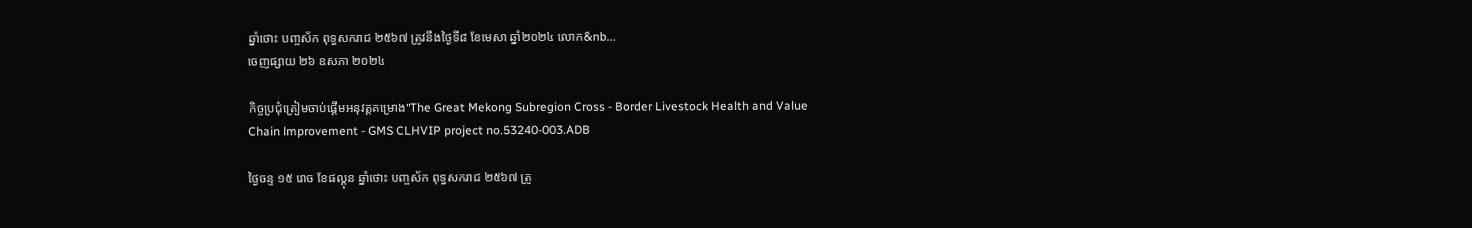ឆ្នាំថោះ បញ្ចស័ក ពុទ្ធសករាជ ២៥៦៧ ត្រូវនឹងថ្ងៃទី៨ ខែមេសា ឆ្នាំ២០២៤ លោក&nb...
ចេញផ្សាយ ២៦ ឧសភា ២០២៤

កិច្ចប្រជុំត្រៀមចាប់ផ្ដេីមអនុវត្តគម្រោង"The Great Mekong Subregion Cross - Border Livestock Health and Value Chain lmprovement - GMS CLHVIP project no.53240-003.ADB

ថ្ងៃចន្ទ ១៥ រោច ខែផល្គុន ឆ្នាំថោះ បញ្ចស័ក ពុទ្ធសករាជ ២៥៦៧ ត្រូ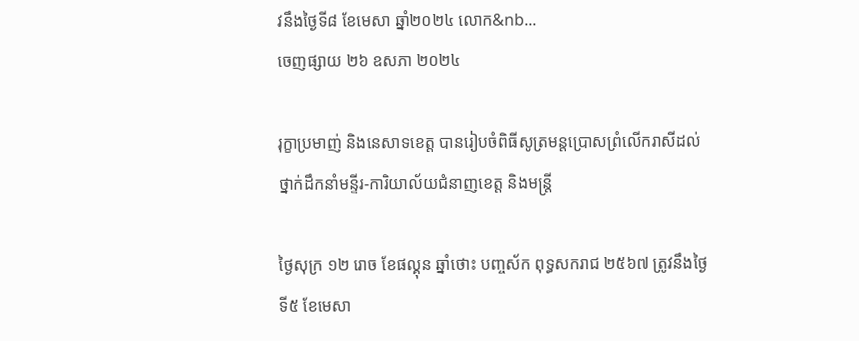វនឹងថ្ងៃទី៨ ខែមេសា ឆ្នាំ២០២៤ លោក&nb...
ចេញផ្សាយ ២៦ ឧសភា ២០២៤

រុក្ខាប្រមាញ់ និងនេសាទខេត្ត បានរៀបចំពិធីសូត្រមន្តប្រោសព្រំលើករាសីដល់ថ្នាក់ដឹកនាំមន្ទីរ-ការិយាល័យជំនាញខេត្ត និងមន្រ្តី

ថ្ងៃសុក្រ ១២ រោច ខែផល្គុន ឆ្នាំថោះ បញ្ចស័ក ពុទ្ធសករាជ ២៥៦៧ ត្រូវនឹងថ្ងៃទី៥ ខែមេសា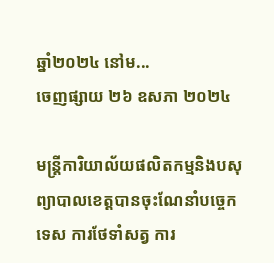ឆ្នាំ២០២៤ នៅម...
ចេញផ្សាយ ២៦ ឧសភា ២០២៤

មន្រ្តីការិយាល័យផលិតកម្មនិងបសុព្យាបាលខេត្តបានចុះណែនាំបច្ចេកទេស ការថែទាំសត្វ ការ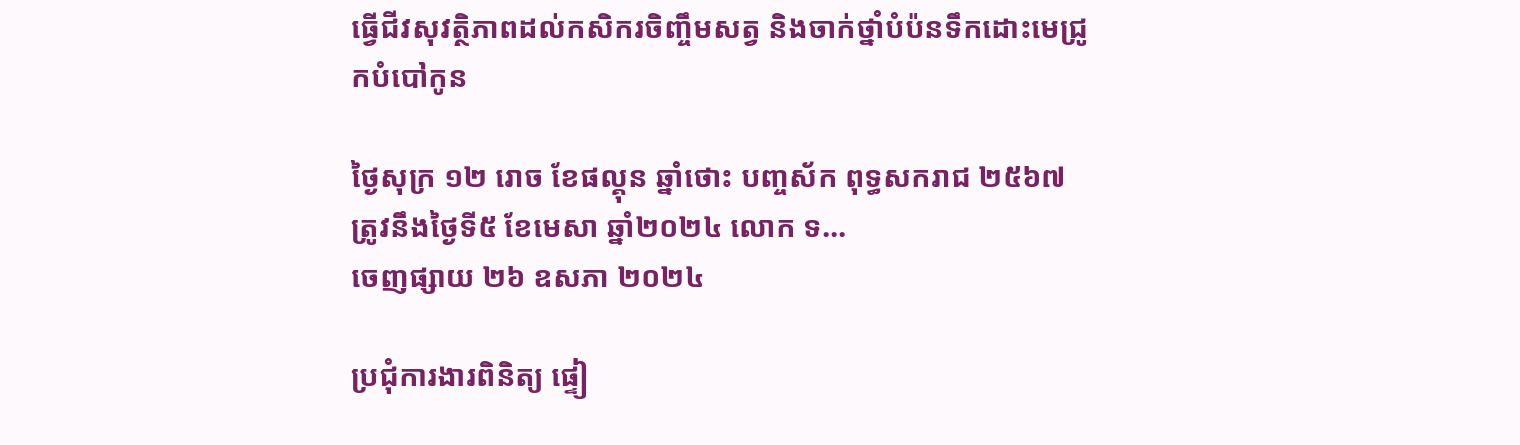ធ្វេីជីវសុវត្ថិភាពដល់កសិករចិញ្ចឹមសត្វ និងចាក់ថ្នាំបំប៉នទឹកដោះមេជ្រូកបំបៅកូន

ថ្ងៃសុក្រ ១២ រោច ខែផល្គុន ឆ្នាំថោះ បញ្ចស័ក ពុទ្ធសករាជ ២៥៦៧ ត្រូវនឹងថ្ងៃទី៥ ខែមេសា ឆ្នាំ២០២៤ លោក ទ...
ចេញផ្សាយ ២៦ ឧសភា ២០២៤

ប្រជុំការងារពិនិត្យ ផ្ទៀ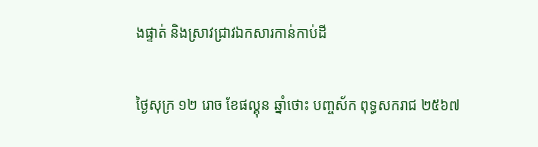ងផ្ទាត់ និងស្រាវជ្រាវឯកសារកាន់កាប់ដី

ថ្ងៃសុក្រ ១២ រោច ខែផល្គុន ឆ្នាំថោះ បញ្ចស័ក ពុទ្ធសករាជ ២៥៦៧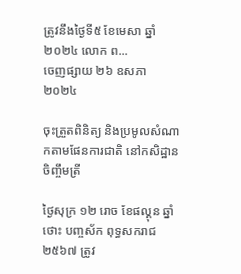ត្រូវនឹងថ្ងៃទី៥ ខែមេសា ឆ្នាំ២០២៤ លោក ព...
ចេញផ្សាយ ២៦ ឧសភា ២០២៤

ចុះត្រួតពិនិត្យ និងប្រមូលសំណាកតាមផែនការជាតិ នៅកសិដ្ឋានចិញ្ចឹមត្រី

ថ្ងៃសុក្រ ១២ រោច ខែផល្គុន ឆ្នាំថោះ បញ្ចស័ក ពុទ្ធសករាជ ២៥៦៧ ត្រូវ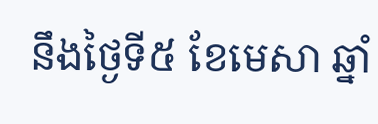នឹងថ្ងៃទី៥ ខែមេសា ឆ្នាំ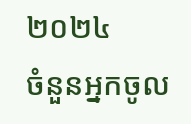២០២៤
ចំនួនអ្នកចូល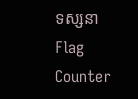ទស្សនា
Flag Counter